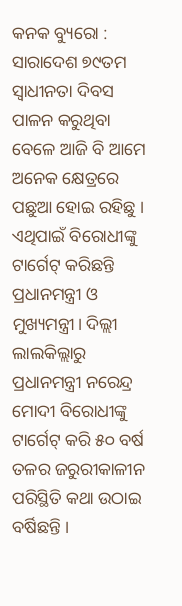କନକ ବ୍ୟୁରୋ : ସାରାଦେଶ ୭୯ତମ ସ୍ବାଧୀନତା ଦିବସ ପାଳନ କରୁଥିବା ବେଳେ ଆଜି ବି ଆମେ ଅନେକ କ୍ଷେତ୍ରରେ ପଛୁଆ ହୋଇ ରହିଛୁ । ଏଥିପାଇଁ ବିରୋଧୀଙ୍କୁ ଟାର୍ଗେଟ୍ କରିଛନ୍ତି ପ୍ରଧାନମନ୍ତ୍ରୀ ଓ ମୁଖ୍ୟମନ୍ତ୍ରୀ। ଦିଲ୍ଲୀ ଲାଲକିଲ୍ଲାରୁ ପ୍ରଧାନମନ୍ତ୍ରୀ ନରେନ୍ଦ୍ର ମୋଦୀ ବିରୋଧୀଙ୍କୁ ଟାର୍ଗେଟ୍ କରି ୫୦ ବର୍ଷ ତଳର ଜରୁରୀକାଳୀନ ପରିସ୍ଥିତି କଥା ଉଠାଇ ବର୍ଷିଛନ୍ତି ।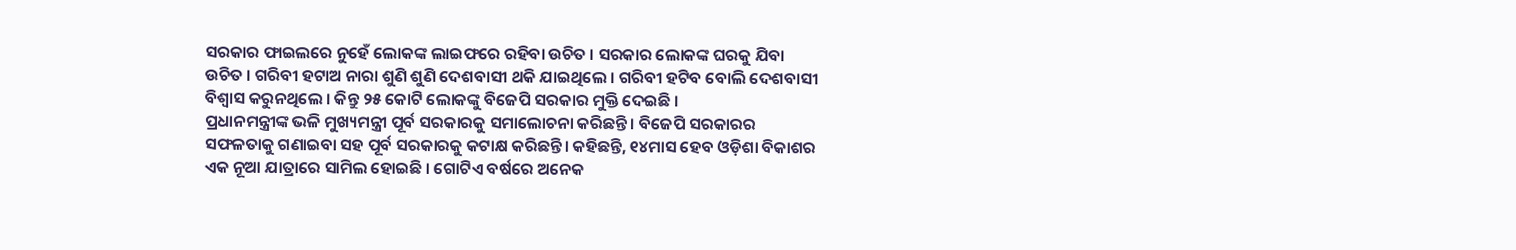ସରକାର ଫାଇଲରେ ନୁହେଁ ଲୋକଙ୍କ ଲାଇଫରେ ରହିବା ଉଚିତ । ସରକାର ଲୋକଙ୍କ ଘରକୁ ଯିବା ଉଚିତ । ଗରିବୀ ହଟାଅ ନାରା ଶୁଣି ଶୁଣି ଦେଶବାସୀ ଥକି ଯାଇଥିଲେ । ଗରିବୀ ହଟିବ ବୋଲି ଦେଶବାସୀ ବିଶ୍ବାସ କରୁନଥିଲେ । କିନ୍ତୁ ୨୫ କୋଟି ଲୋକଙ୍କୁ ବିଜେପି ସରକାର ମୁକ୍ତି ଦେଇଛି ।
ପ୍ରଧାନମନ୍ତ୍ରୀଙ୍କ ଭଳି ମୁଖ୍ୟମନ୍ତ୍ରୀ ପୂର୍ବ ସରକାରକୁ ସମାଲୋଚନା କରିଛନ୍ତି । ବିଜେପି ସରକାରର ସଫଳତାକୁ ଗଣାଇବା ସହ ପୂର୍ବ ସରକାରକୁ କଟାକ୍ଷ କରିଛନ୍ତି। କହିଛନ୍ତି, ୧୪ମାସ ହେବ ଓଡ଼ିଶା ବିକାଶର ଏକ ନୂଆ ଯାତ୍ରାରେ ସାମିଲ ହୋଇଛି । ଗୋଟିଏ ବର୍ଷରେ ଅନେକ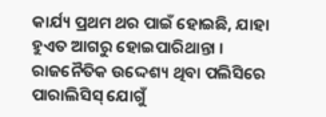କାର୍ଯ୍ୟ ପ୍ରଥମ ଥର ପାଇଁ ହୋଇଛି, ଯାହା ହୁଏତ ଆଗରୁ ହୋଇପାରିଥାନ୍ତା । ରାଜନୈତିକ ଉଦ୍ଦେଶ୍ୟ ଥିବା ପଲିସିରେ ପାରାଲିସିସ୍ ଯୋଗୁଁ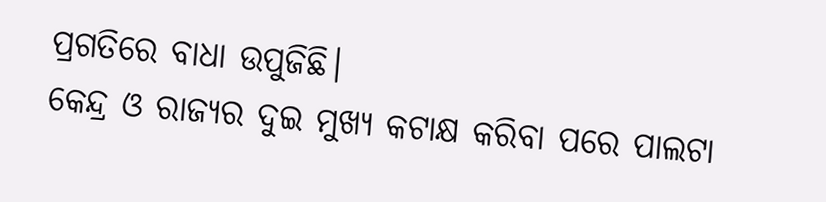ପ୍ରଗତିରେ ବାଧା ଉପୁଜିଛି।
କେନ୍ଦ୍ର ଓ ରାଜ୍ୟର ଦୁଇ ମୁଖ୍ୟ କଟାକ୍ଷ କରିବା ପରେ ପାଲଟା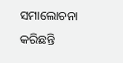ସମାଲୋଚନା କରିଛନ୍ତି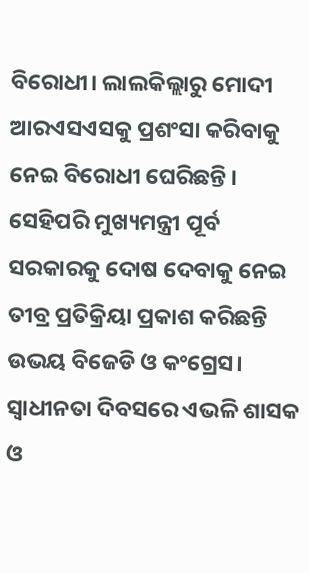ବିରୋଧୀ। ଲାଲକିଲ୍ଲାରୁ ମୋଦୀ ଆରଏସଏସକୁ ପ୍ରଶଂସା କରିବାକୁ ନେଇ ବିରୋଧୀ ଘେରିଛନ୍ତି । ସେହିପରି ମୁଖ୍ୟମନ୍ତ୍ରୀ ପୂର୍ବ ସରକାରକୁ ଦୋଷ ଦେବାକୁ ନେଇ ତୀବ୍ର ପ୍ରତିକ୍ରିୟା ପ୍ରକାଶ କରିଛନ୍ତି ଉଭୟ ବିଜେଡି ଓ କଂଗ୍ରେସ।
ସ୍ବାଧୀନତା ଦିବସରେ ଏଭଳି ଶାସକ ଓ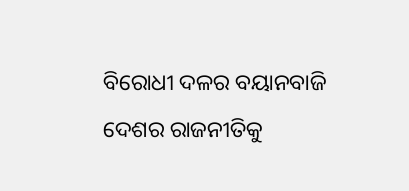ବିରୋଧୀ ଦଳର ବୟାନବାଜି ଦେଶର ରାଜନୀତିକୁ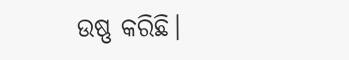ଉଷ୍ଣ କରିଛି।